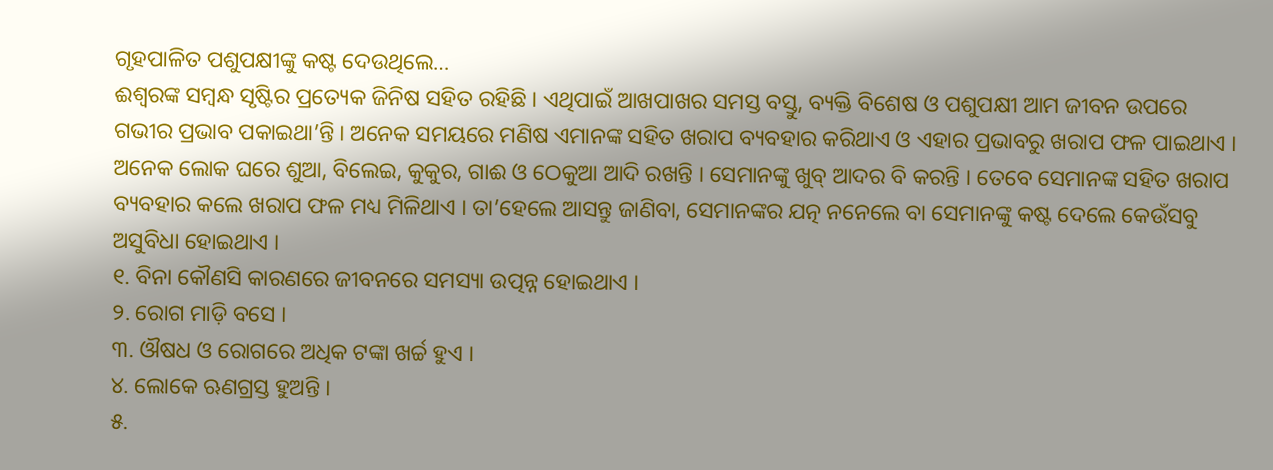ଗୃହପାଳିତ ପଶୁପକ୍ଷୀଙ୍କୁ କଷ୍ଟ ଦେଉଥିଲେ…
ଈଶ୍ୱରଙ୍କ ସମ୍ବନ୍ଧ ସୃଷ୍ଟିର ପ୍ରତ୍ୟେକ ଜିନିଷ ସହିତ ରହିଛି । ଏଥିପାଇଁ ଆଖପାଖର ସମସ୍ତ ବସ୍ତୁ, ବ୍ୟକ୍ତି ବିଶେଷ ଓ ପଶୁପକ୍ଷୀ ଆମ ଜୀବନ ଉପରେ ଗଭୀର ପ୍ରଭାବ ପକାଇଥା’ନ୍ତି । ଅନେକ ସମୟରେ ମଣିଷ ଏମାନଙ୍କ ସହିତ ଖରାପ ବ୍ୟବହାର କରିଥାଏ ଓ ଏହାର ପ୍ରଭାବରୁ ଖରାପ ଫଳ ପାଇଥାଏ ।
ଅନେକ ଲୋକ ଘରେ ଶୁଆ, ବିଲେଇ, କୁକୁର, ଗାଈ ଓ ଠେକୁଆ ଆଦି ରଖନ୍ତି । ସେମାନଙ୍କୁ ଖୁବ୍ ଆଦର ବି କରନ୍ତି । ତେବେ ସେମାନଙ୍କ ସହିତ ଖରାପ ବ୍ୟବହାର କଲେ ଖରାପ ଫଳ ମଧ୍ୟ ମିଳିଥାଏ । ତା’ହେଲେ ଆସନ୍ତୁ ଜାଣିବା, ସେମାନଙ୍କର ଯତ୍ନ ନନେଲେ ବା ସେମାନଙ୍କୁ କଷ୍ଟ ଦେଲେ କେଉଁସବୁ ଅସୁବିଧା ହୋଇଥାଏ ।
୧. ବିନା କୌଣସି କାରଣରେ ଜୀବନରେ ସମସ୍ୟା ଉତ୍ପନ୍ନ ହୋଇଥାଏ ।
୨. ରୋଗ ମାଡ଼ି ବସେ ।
୩. ଔଷଧ ଓ ରୋଗରେ ଅଧିକ ଟଙ୍କା ଖର୍ଚ୍ଚ ହୁଏ ।
୪. ଲୋକେ ଋଣଗ୍ରସ୍ତ ହୁଅନ୍ତି ।
୫.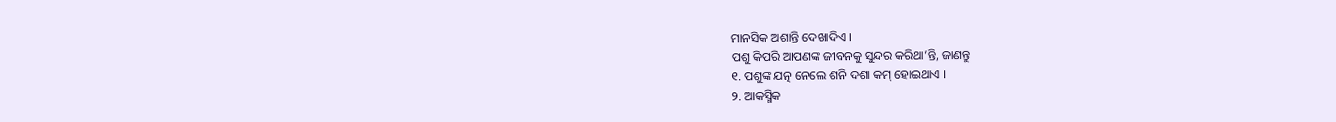ମାନସିକ ଅଶାନ୍ତି ଦେଖାଦିଏ ।
ପଶୁ କିପରି ଆପଣଙ୍କ ଜୀବନକୁ ସୁନ୍ଦର କରିଥା’ନ୍ତି, ଜାଣନ୍ତୁ
୧. ପଶୁଙ୍କ ଯତ୍ନ ନେଲେ ଶନି ଦଶା କମ୍ ହୋଇଥାଏ ।
୨. ଆକସ୍ମିକ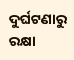ଦୁର୍ଘଟଣାରୁ ରକ୍ଷା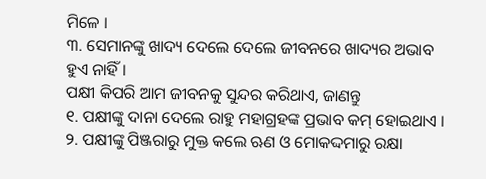ମିଳେ ।
୩. ସେମାନଙ୍କୁ ଖାଦ୍ୟ ଦେଲେ ଦେଲେ ଜୀବନରେ ଖାଦ୍ୟର ଅଭାବ ହୁଏ ନାହିଁ ।
ପକ୍ଷୀ କିପରି ଆମ ଜୀବନକୁ ସୁନ୍ଦର କରିଥାଏ, ଜାଣନ୍ତୁ
୧. ପକ୍ଷୀଙ୍କୁ ଦାନା ଦେଲେ ରାହୁ ମହାଗ୍ରହଙ୍କ ପ୍ରଭାବ କମ୍ ହୋଇଥାଏ ।
୨. ପକ୍ଷୀଙ୍କୁ ପିଞ୍ଜରାରୁ ମୁକ୍ତ କଲେ ଋଣ ଓ ମୋକଦ୍ଦମାରୁ ରକ୍ଷା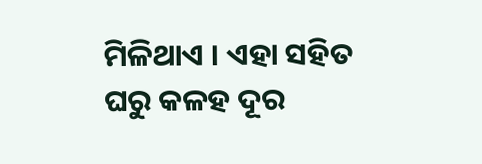ମିଳିଥାଏ । ଏହା ସହିତ ଘରୁ କଳହ ଦୂର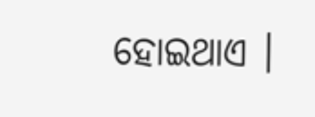ହୋଇଥାଏ ।